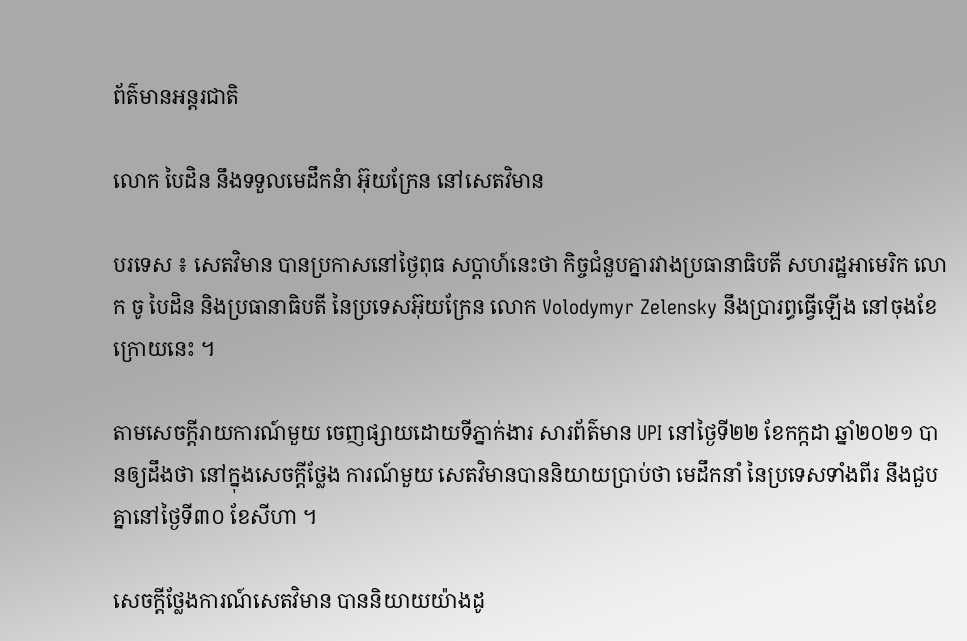ព័ត៌មានអន្តរជាតិ

លោក បៃដិន នឹងទទួលមេដឹកនំា អ៊ុយក្រែន នៅសេតវិមាន

បរទេស ៖ សេតវិមាន បានប្រកាសនៅថ្ងៃពុធ សប្ដាហ៍នេះថា កិច្ចជំនួបគ្នារវាងប្រធានាធិបតី សហរដ្ឋអាមេរិក លោក ចូ បៃដិន និងប្រធានាធិបតី នៃប្រទេសអ៊ុយក្រែន លោក Volodymyr Zelensky នឹងប្រារព្ធធ្វើឡើង នៅចុងខែក្រោយនេះ ។

តាមសេចក្តីរាយការណ៍មួយ ចេញផ្សាយដោយទីភ្នាក់ងារ សារព័ត៌មាន UPI នៅថ្ងៃទី២២ ខែកក្កដា ឆ្នាំ២០២១ បានឲ្យដឹងថា នៅក្នុងសេចក្តីថ្លែង ការណ៍មួយ សេតវិមានបាននិយាយប្រាប់ថា មេដឹកនាំ នៃប្រទេសទាំងពីរ នឹងជួបគ្នានៅថ្ងៃទី៣០ ខែសីហា ។

សេចក្តីថ្លែងការណ៍សេតវិមាន បាននិយាយយ៉ាងដូ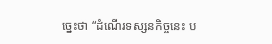ច្នេះថា “ដំណើរទស្សនកិច្ចនេះ ប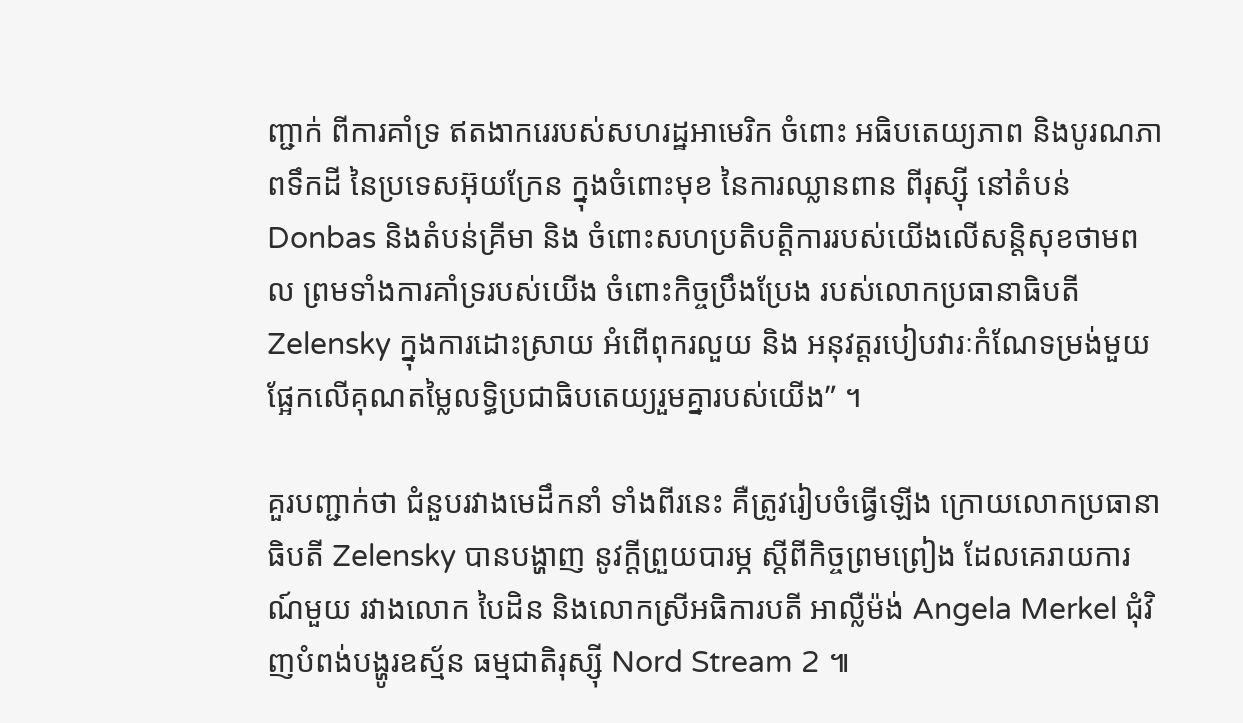ញ្ជាក់ ពីការគាំទ្រ ឥតងាករេរបស់សហរដ្ឋអាមេរិក ចំពោះ អធិបតេយ្យភាព និងបូរណភាពទឹកដី នៃប្រទេសអ៊ុយក្រែន ក្នុងចំពោះមុខ នៃការឈ្លានពាន ពីរុស្ស៊ី នៅតំបន់ Donbas និងតំបន់គ្រីមា និង ចំពោះសហប្រតិបត្តិការរបស់យើងលើសន្តិសុខថាមពល ព្រមទាំងការគាំទ្ររបស់យើង ចំពោះកិច្ចប្រឹងប្រែង របស់លោកប្រធានាធិបតី Zelensky ក្នុងការដោះស្រាយ អំពើពុករលួយ និង អនុវត្តរបៀបវារៈកំណែទម្រង់មួយ ផ្អែកលើគុណតម្លៃលទ្ធិប្រជាធិបតេយ្យរួមគ្នារបស់យើង” ។

គួរបញ្ជាក់ថា ជំនួបរវាងមេដឹកនាំ ទាំងពីរនេះ គឺត្រូវរៀបចំធ្វើឡើង ក្រោយលោកប្រធានាធិបតី Zelensky បានបង្ហាញ នូវក្តីព្រួយបារម្ភ ស្តីពីកិច្ចព្រមព្រៀង ដែលគេរាយការណ៍មួយ រវាងលោក បៃដិន និងលោកស្រីអធិការបតី អាល្លឺម៉ង់ Angela Merkel ជុំវិញបំពង់បង្ហូរឧស្ម័ន ធម្មជាតិរុស្ស៊ី Nord Stream 2 ៕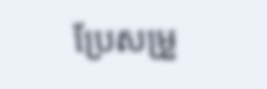ប្រែសម្រួ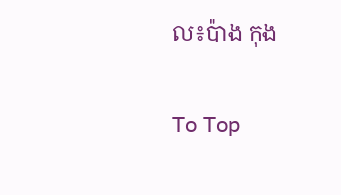ល៖ប៉ាង កុង

To Top